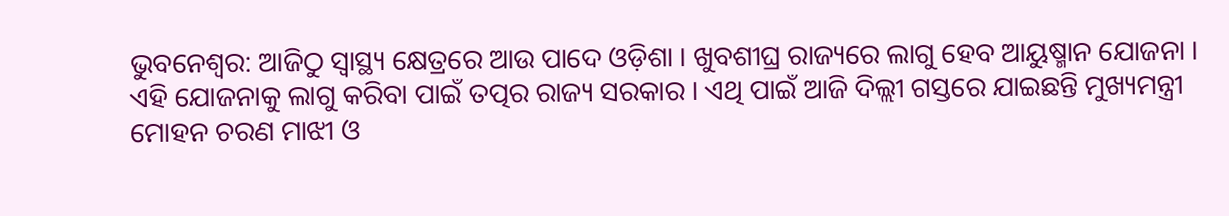ଭୁବନେଶ୍ୱର: ଆଜିଠୁ ସ୍ୱାସ୍ଥ୍ୟ କ୍ଷେତ୍ରରେ ଆଉ ପାଦେ ଓଡ଼ିଶା । ଖୁବଶୀଘ୍ର ରାଜ୍ୟରେ ଲାଗୁ ହେବ ଆୟୁଷ୍ମାନ ଯୋଜନା । ଏହି ଯୋଜନାକୁ ଲାଗୁ କରିବା ପାଇଁ ତତ୍ପର ରାଜ୍ୟ ସରକାର । ଏଥି ପାଇଁ ଆଜି ଦିଲ୍ଲୀ ଗସ୍ତରେ ଯାଇଛନ୍ତି ମୁଖ୍ୟମନ୍ତ୍ରୀ ମୋହନ ଚରଣ ମାଝୀ ଓ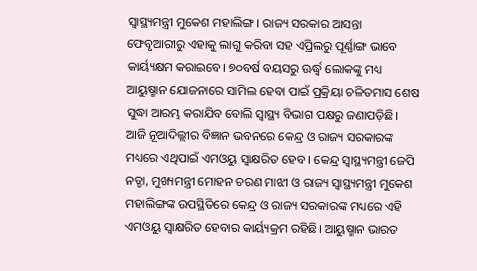ସ୍ୱାସ୍ଥ୍ୟମନ୍ତ୍ରୀ ମୁକେଶ ମହାଲିଙ୍ଗ। ରାଜ୍ୟ ସରକାର ଆସନ୍ତା ଫେବୃଆରୀରୁ ଏହାକୁ ଲାଗୁ କରିବା ସହ ଏପ୍ରିଲରୁ ପୂର୍ଣ୍ଣାଙ୍ଗ ଭାବେ କାର୍ୟ୍ୟକ୍ଷମ କରାଇବେ। ୭୦ବର୍ଷ ବୟସରୁ ଊର୍ଦ୍ଧ୍ୱ ଲୋକଙ୍କୁ ମଧ୍ୟ ଆୟୁଷ୍ମାନ ଯୋଜନାରେ ସାମିଲ ହେବା ପାଇଁ ପ୍ରକ୍ରିୟା ଚଳିତମାସ ଶେଷ ସୁଦ୍ଧା ଆରମ୍ଭ କରାଯିବ ବୋଲି ସ୍ୱାସ୍ଥ୍ୟ ବିଭାଗ ପକ୍ଷରୁ ଜଣାପଡ଼ିଛି।
ଆଜି ନୂଆଦିଲ୍ଲୀର ବିଜ୍ଞାନ ଭବନରେ କେନ୍ଦ୍ର ଓ ରାଜ୍ୟ ସରକାରଙ୍କ ମଧ୍ୟରେ ଏଥିପାଇଁ ଏମଓୟୁ ସ୍ୱାକ୍ଷରିତ ହେବ । କେନ୍ଦ୍ର ସ୍ୱାସ୍ଥ୍ୟମନ୍ତ୍ରୀ ଜେପି ନଡ୍ଡା, ମୁଖ୍ୟମନ୍ତ୍ରୀ ମୋହନ ଚରଣ ମାଝୀ ଓ ରାଜ୍ୟ ସ୍ୱାସ୍ଥ୍ୟମନ୍ତ୍ରୀ ମୁକେଶ ମହାଲିଙ୍ଗଙ୍କ ଉପସ୍ଥିତିରେ କେନ୍ଦ୍ର ଓ ରାଜ୍ୟ ସରକାରଙ୍କ ମଧ୍ୟରେ ଏହି ଏମଓୟୁ ସ୍ୱାକ୍ଷରିତ ହେବାର କାର୍ୟ୍ୟକ୍ରମ ରହିଛି। ଆୟୁଷ୍ମାନ ଭାରତ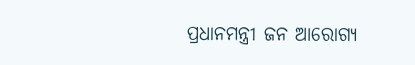ପ୍ରଧାନମନ୍ତ୍ରୀ ଜନ ଆରୋଗ୍ୟ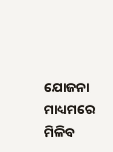ଯୋଜନା ମାଧ୍ୟମରେ ମିଳିବ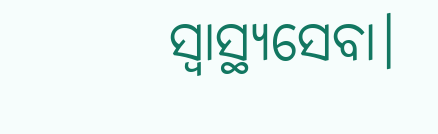ସ୍ୱାସ୍ଥ୍ୟସେବା।